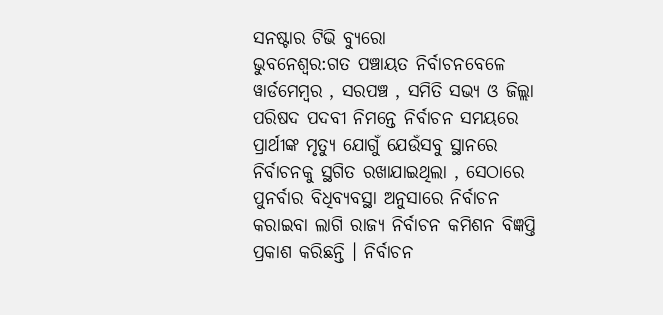ସନଷ୍ଟାର ଟିଭି ବ୍ୟୁରୋ
ଭୁବନେଶ୍ୱର:ଗତ ପଞ୍ଚାୟତ ନିର୍ବାଚନବେଳେ ୱାର୍ଡମେମ୍ବର , ସରପଞ୍ଚ , ସମିତି ସଭ୍ୟ ଓ ଜିଲ୍ଲା ପରିଷଦ ପଦବୀ ନିମନ୍ତେ ନିର୍ବାଚନ ସମୟରେ ପ୍ରାର୍ଥୀଙ୍କ ମୃତ୍ୟୁ ଯୋଗୁଁ ଯେଉଁସବୁ ସ୍ଥାନରେ ନିର୍ବାଚନକୁ ସ୍ଥଗିତ ରଖାଯାଇଥିଲା , ସେଠାରେ ପୁନର୍ବାର ବିଧିବ୍ୟବସ୍ଥା ଅନୁସାରେ ନିର୍ବାଚନ କରାଇବା ଲାଗି ରାଜ୍ୟ ନିର୍ବାଚନ କମିଶନ ବିଜ୍ଞପ୍ତି ପ୍ରକାଶ କରିଛନ୍ତି । ନିର୍ବାଚନ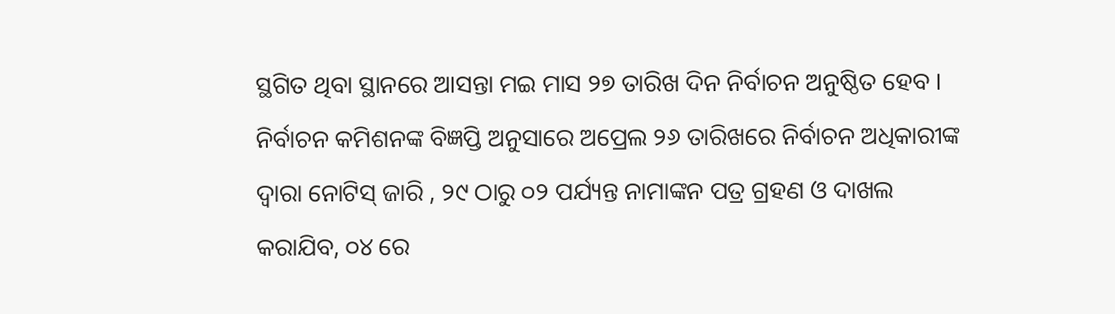ସ୍ଥଗିତ ଥିବା ସ୍ଥାନରେ ଆସନ୍ତା ମଇ ମାସ ୨୭ ତାରିଖ ଦିନ ନିର୍ବାଚନ ଅନୁଷ୍ଠିତ ହେବ । ନିର୍ବାଚନ କମିଶନଙ୍କ ବିଜ୍ଞପ୍ତି ଅନୁସାରେ ଅପ୍ରେଲ ୨୬ ତାରିଖରେ ନିର୍ବାଚନ ଅଧିକାରୀଙ୍କ ଦ୍ଵାରା ନୋଟିସ୍ ଜାରି , ୨୯ ଠାରୁ ୦୨ ପର୍ଯ୍ୟନ୍ତ ନାମାଙ୍କନ ପତ୍ର ଗ୍ରହଣ ଓ ଦାଖଲ କରାଯିବ, ୦୪ ରେ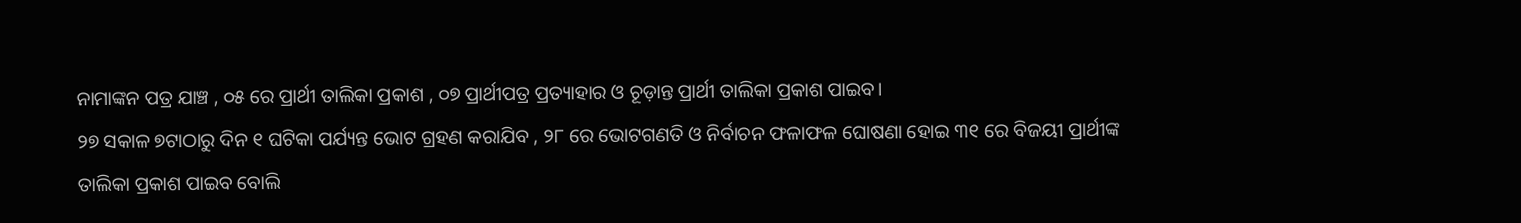ନାମାଙ୍କନ ପତ୍ର ଯାଞ୍ଚ , ୦୫ ରେ ପ୍ରାର୍ଥୀ ତାଲିକା ପ୍ରକାଶ , ୦୭ ପ୍ରାର୍ଥୀପତ୍ର ପ୍ରତ୍ୟାହାର ଓ ଚୂଡ଼ାନ୍ତ ପ୍ରାର୍ଥୀ ତାଲିକା ପ୍ରକାଶ ପାଇବ।
୨୭ ସକାଳ ୭ଟାଠାରୁ ଦିନ ୧ ଘଟିକା ପର୍ଯ୍ୟନ୍ତ ଭୋଟ ଗ୍ରହଣ କରାଯିବ , ୨୮ ରେ ଭୋଟଗଣତି ଓ ନିର୍ବାଚନ ଫଳାଫଳ ଘୋଷଣା ହୋଇ ୩୧ ରେ ବିଜୟୀ ପ୍ରାର୍ଥୀଙ୍କ ତାଲିକା ପ୍ରକାଶ ପାଇବ ବୋଲି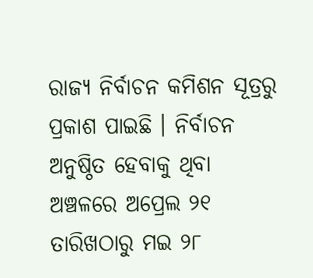ରାଜ୍ୟ ନିର୍ବାଚନ କମିଶନ ସୂତ୍ରରୁ ପ୍ରକାଶ ପାଇଛି । ନିର୍ବାଚନ ଅନୁଷ୍ଠିତ ହେବାକୁ ଥିବା ଅଞ୍ଚଳରେ ଅପ୍ରେଲ ୨୧ ତାରିଖଠାରୁ ମଇ ୨୮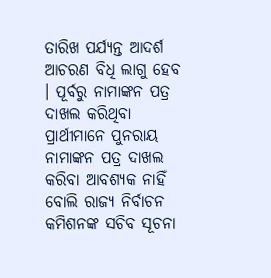ତାରିଖ ପର୍ଯ୍ୟନ୍ତ ଆଦର୍ଶ ଆଚରଣ ବିଧି ଲାଗୁ ହେବ । ପୂର୍ବରୁ ନାମାଙ୍କନ ପତ୍ର ଦାଖଲ କରିଥିବା ପ୍ରାର୍ଥୀମାନେ ପୁନରାୟ ନାମାଙ୍କନ ପତ୍ର ଦାଖଲ କରିବା ଆବଶ୍ୟକ ନାହିଁ ବୋଲି ରାଜ୍ୟ ନିର୍ବାଚନ କମିଶନଙ୍କ ସଚିବ ସୂଚନା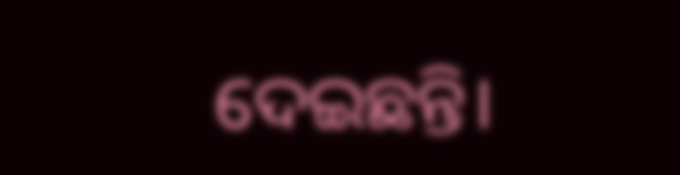ଦେଇଛନ୍ତି।